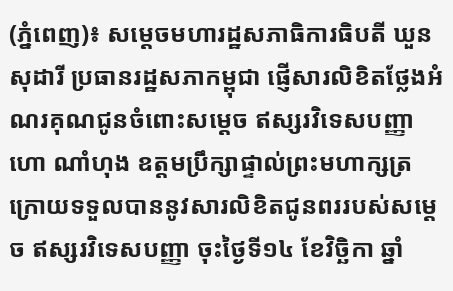(ភ្នំពេញ)៖ សម្តេចមហារដ្ឋសភាធិការធិបតី ឃួន សុដារី ប្រធានរដ្ឋសភាកម្ពុជា ផ្ញើសារលិខិតថ្លែងអំណរគុណជូនចំពោះសម្តេច ឥស្សរវិទេសបញ្ញា ហោ ណាំហុង ឧត្តមប្រឹក្សាផ្ទាល់ព្រះមហាក្សត្រ ក្រោយទទួលបាននូវសារលិខិតជូនពររបស់សម្តេច ឥស្សរវិទេសបញ្ញា ចុះថ្ងៃទី១៤ ខែវិច្ឆិកា ឆ្នាំ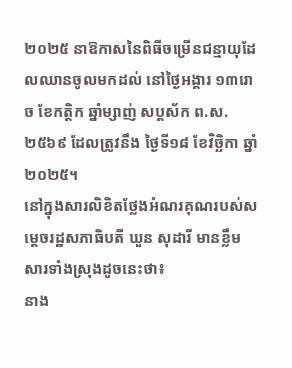២០២៥ នាឱកាសនៃពិធីចម្រើនជន្មាយុដែលឈានចូលមកដល់ នៅថ្ងៃអង្គារ ១៣រោច ខែកត្តិក ឆ្នាំម្សាញ់ សប្តស័ក ព.ស.២៥៦៩ ដែលត្រូវនឹង ថ្ងៃទី១៨ ខែវិច្ឆិកា ឆ្នាំ២០២៥។
នៅក្នុងសារលិខិតថ្លែងអំណរគុណរបស់សម្តេចរដ្ឋសភាធិបតី ឃួន សុដារី មានខ្លឹមសារទាំងស្រុងដូចនេះថា៖
នាង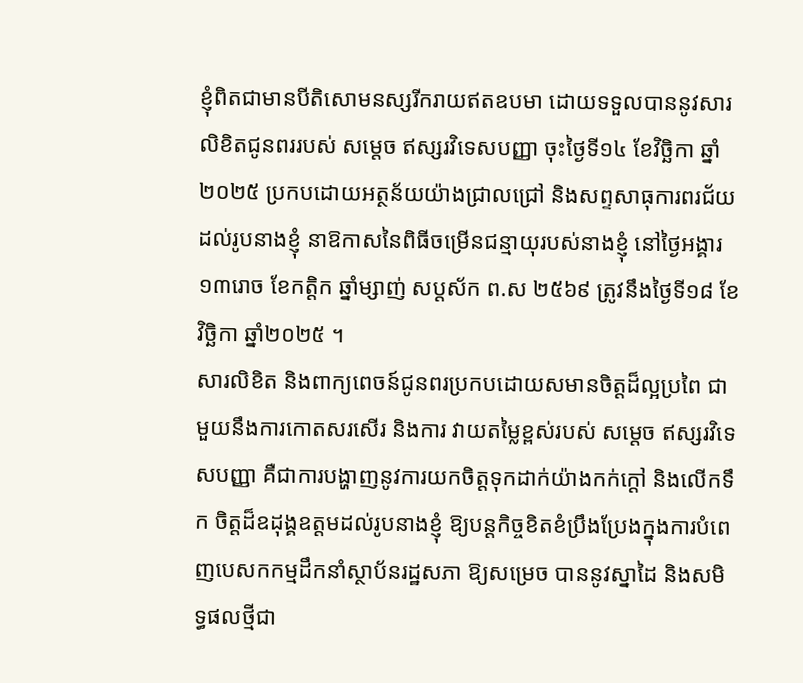ខ្ញុំពិតជាមានបីតិសោមនស្សរីករាយឥតឧបមា ដោយទទួលបាននូវសារលិខិតជូនពររបស់ សម្តេច ឥស្សរវិទេសបញ្ញា ចុះថ្ងៃទី១៤ ខែវិច្ឆិកា ឆ្នាំ២០២៥ ប្រកបដោយអត្ថន័យយ៉ាងជ្រាលជ្រៅ និងសព្ទសាធុការពរជ័យ ដល់រូបនាងខ្ញុំ នាឱកាសនៃពិធីចម្រើនជន្មាយុរបស់នាងខ្ញុំ នៅថ្ងៃអង្គារ ១៣រោច ខែកត្តិក ឆ្នាំម្សាញ់ សប្តស័ក ព.ស ២៥៦៩ ត្រូវនឹងថ្ងៃទី១៨ ខែវិច្ឆិកា ឆ្នាំ២០២៥ ។
សារលិខិត និងពាក្យពេចន៍ជូនពរប្រកបដោយសមានចិត្តដ៏ល្អប្រពៃ ជាមួយនឹងការកោតសរសើរ និងការ វាយតម្លៃខ្ពស់របស់ សម្តេច ឥស្សរវិទេសបញ្ញា គឺជាការបង្ហាញនូវការយកចិត្តទុកដាក់យ៉ាងកក់ក្តៅ និងលើកទឹក ចិត្តដ៏ឧដុង្គឧត្តមដល់រូបនាងខ្ញុំ ឱ្យបន្តកិច្ចខិតខំប្រឹងប្រែងក្នុងការបំពេញបេសកកម្មដឹកនាំស្ថាប័នរដ្ឋសភា ឱ្យសម្រេច បាននូវស្នាដៃ និងសមិទ្ធផលថ្មីជា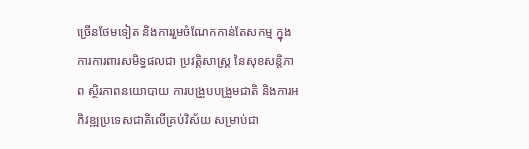ច្រើនថែមទៀត និងការរួមចំណែកកាន់តែសកម្ម ក្នុងការការពារសមិទ្ធផលជា ប្រវត្តិសាស្ត្រ នៃសុខសន្តិភាព ស្ថិរភាពនយោបាយ ការបង្រួបបង្រួមជាតិ និងការអភិវឌ្ឍប្រទេសជាតិលើគ្រប់វិស័យ សម្រាប់ជា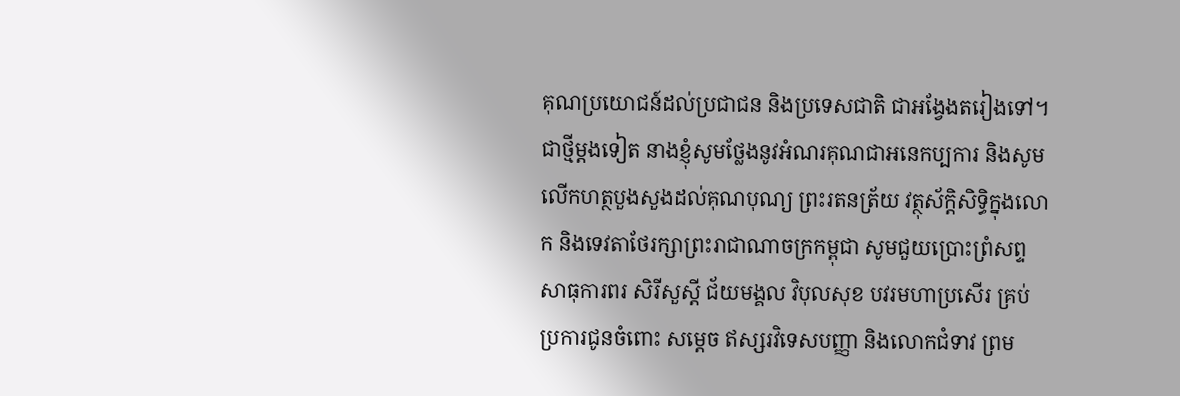គុណប្រយោជន៍ដល់ប្រជាជន និងប្រទេសជាតិ ជាអង្វែងតរៀងទៅ។
ជាថ្មីម្តងទៀត នាងខ្ញុំសូមថ្លែងនូវអំណរគុណជាអនេកប្បការ និងសូមលើកហត្ថបួងសួងដល់គុណបុណ្យ ព្រះរតនត្រ័យ វត្ថុស័ក្តិសិទ្ធិក្នុងលោក និងទេវតាថែរក្សាព្រះរាជាណាចក្រកម្ពុជា សូមជួយប្រោះព្រំសព្ទសាធុការពរ សិរីសួស្តី ជ័យមង្គល វិបុលសុខ បវរមហាប្រសើរ គ្រប់ប្រការជូនចំពោះ សម្តេច ឥស្សរវិទេសបញ្ញា និងលោកជំទាវ ព្រម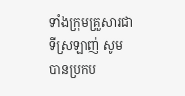ទាំងក្រុមគ្រួសារជាទីស្រឡាញ់ សូមបានប្រកប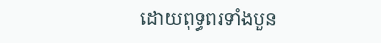ដោយពុទ្ធពរទាំងបួន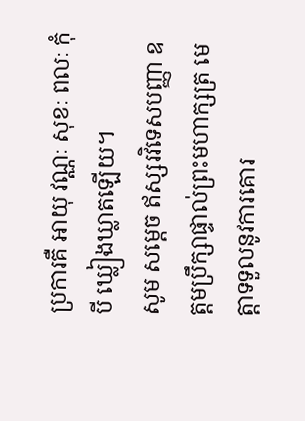ប្រការគឺ អាយុ វណ្ណៈ សុខៈ ពលៈ កុំបី ឃ្លៀងឃ្លាតឡើយ។
សូម សម្តេច ឥស្សរវិទេសបញ្ញា ឧត្តមប្រឹក្សាផ្ទាល់ព្រះមហាក្សត្រ មេត្តាទទួលនូវការគោរ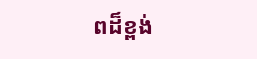ពដ៏ខ្ពង់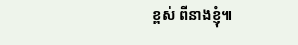ខ្ពស់ ពីនាងខ្ញុំ៕